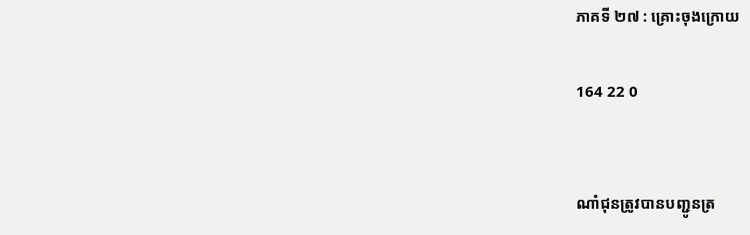ភាគទី ២៧ : គ្រោះចុងក្រោយ

164 22 0


ណាំជុនត្រូវបានបញ្ជូនត្រ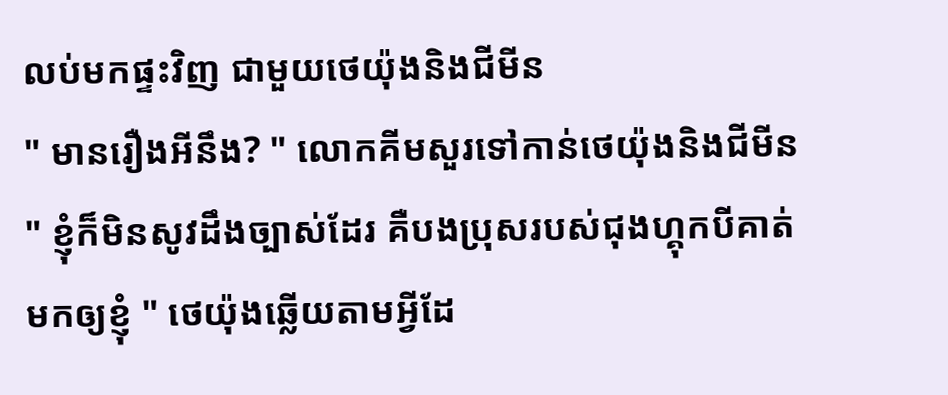លប់មកផ្ទះវិញ ជាមួយថេយ៉ុងនិងជីមីន
" មានរឿងអីនឹង? " លោកគីមសួរទៅកាន់ថេយ៉ុងនិងជីមីន
" ខ្ញុំក៏មិនសូវដឹងច្បាស់ដែរ គឺបងប្រុសរបស់ជុងហ្គុកបីគាត់មកឲ្យខ្ញុំ " ថេយ៉ុងឆ្លើយតាមអ្វីដែ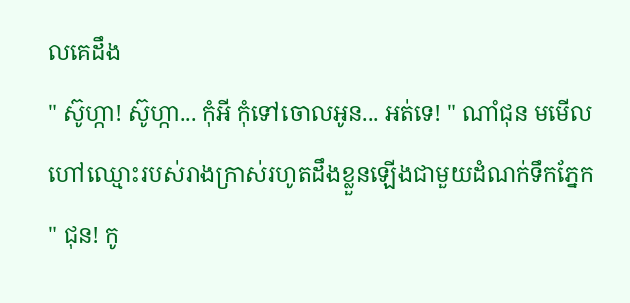លគេដឹង
" ស៊ូហ្កា! ស៊ូហ្កា... កុំអី កុំទៅចោលអូន... អត់ទេ! " ណាំជុន មមើលហៅឈ្មោះរបស់រាងក្រាស់រហូតដឹងខ្លួនឡើងជាមួយដំណក់ទឹកភ្នែក
" ជុន! កូ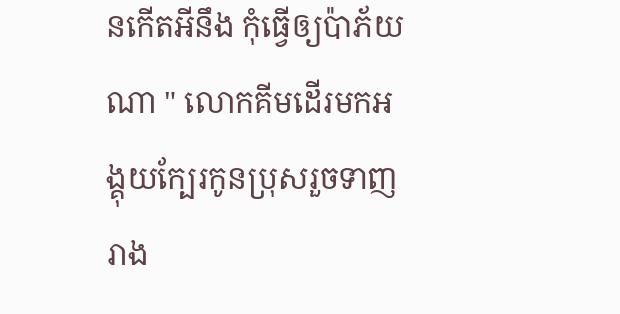នកើតអីនឹង កុំធ្វើឲ្យប៉ាភ័យណា " លោកគីមដើរមកអង្គុយក្បែរកូនប្រុសរួចទាញរាង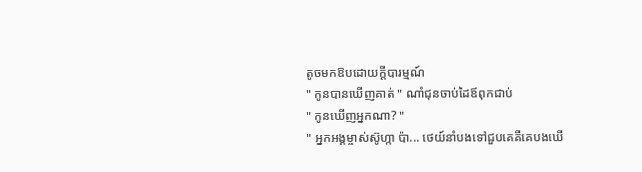តូចមកឱបដោយក្ដីបារម្មណ៍
" កូនបានឃើញគាត់ " ណាំជុនចាប់ដៃឪពុកជាប់
" កូនឃើញអ្នកណា? "
" អ្នកអង្គម្ចាស់ស៊ូហ្កា ប៉ា... ថេយ៍នាំបងទៅជួបគេគឺគេបងឃើ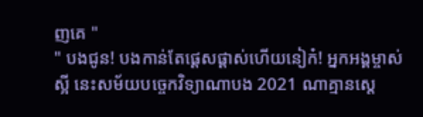ញគេ "
" បងជូន! បងកាន់តែផ្ដេសផ្ដាស់ហើយនៀក៎! អ្នកអង្គម្ចាស់ស្អី នេះសម័យបច្ចេកវិទ្យាណាបង 2021 ណាគ្មានស្ដេ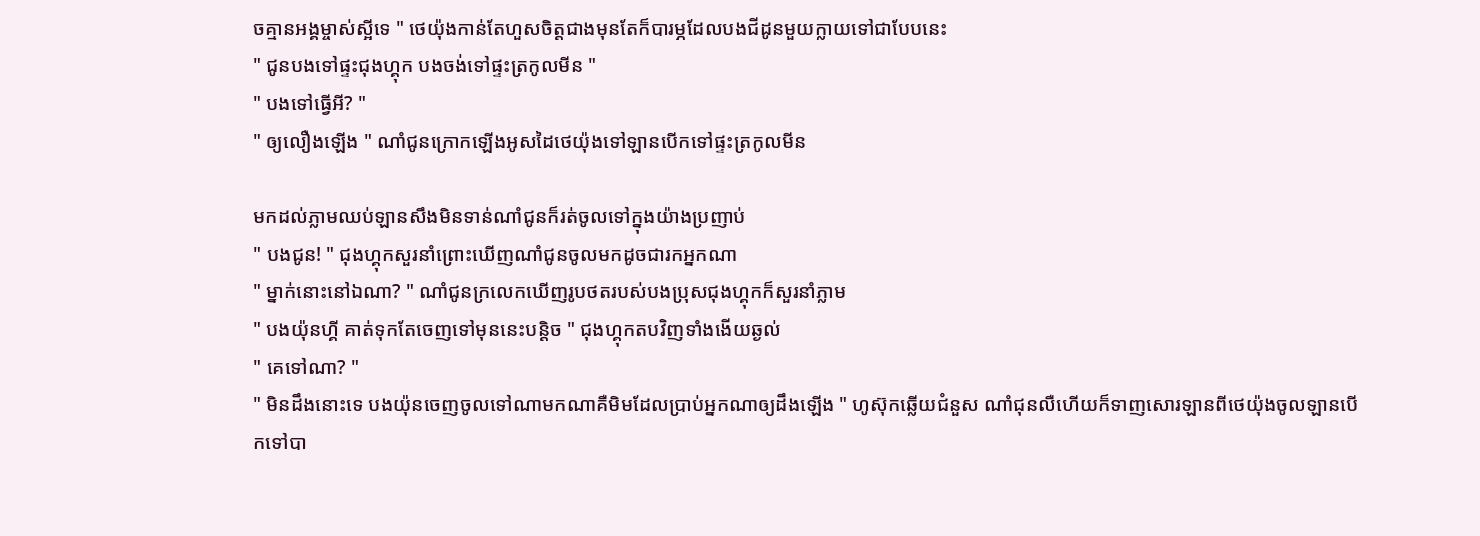ចគ្មានអង្គម្ចាស់ស្អីទេ " ថេយ៉ុងកាន់តែហួសចិត្តជាងមុនតែក៏បារម្ភដែលបងជីដូនមួយក្លាយទៅជាបែបនេះ
" ជូនបងទៅផ្ទះជុងហ្គុក បងចង់ទៅផ្ទះត្រកូលមីន "
" បងទៅធ្វើអី? "
" ឲ្យលឿងឡើង " ណាំជូនក្រោកឡើងអូសដៃថេយ៉ុងទៅឡានបើកទៅផ្ទះត្រកូលមីន

មកដល់ភ្លាមឈប់ឡានសឹងមិនទាន់ណាំជូនក៏រត់ចូលទៅក្នុងយ៉ាងប្រញាប់
" បងជូន! " ជុងហ្គុកសួរនាំព្រោះឃើញណាំជូនចូលមកដូចជារកអ្នកណា
" ម្នាក់នោះនៅឯណា? " ណាំជូនក្រលេកឃើញរូបថតរបស់បងប្រុសជុងហ្គុកក៏សួរនាំភ្លាម
" បងយ៉ុនហ្គី គាត់ទុកតែចេញទៅមុននេះបន្ដិច " ជុងហ្គុកតបវិញទាំងងើយឆ្ងល់
" គេទៅណា? "
" មិនដឹងនោះទេ បងយ៉ុនចេញចូលទៅណាមកណាគឺមិមដែលប្រាប់អ្នកណាឲ្យដឹងឡើង " ហូស៊ុកឆ្លើយជំនួស ណាំជុនលឺហើយក៏ទាញសោរឡានពីថេយ៉ុងចូលឡានបើកទៅបា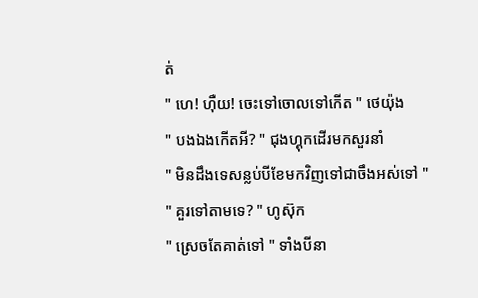ត់
" ហេ! ហុឺយ! ចេះទៅចោលទៅកើត " ថេយ៉ុង
" បងឯងកើតអី? " ជុងហ្គុកដើរមកសួរនាំ
" មិនដឹងទេសន្លប់បីខែមកវិញទៅជាចឹងអស់ទៅ "
" គួរទៅតាមទេ? " ហូស៊ុក
" ស្រេចតែគាត់ទៅ " ទាំងបីនា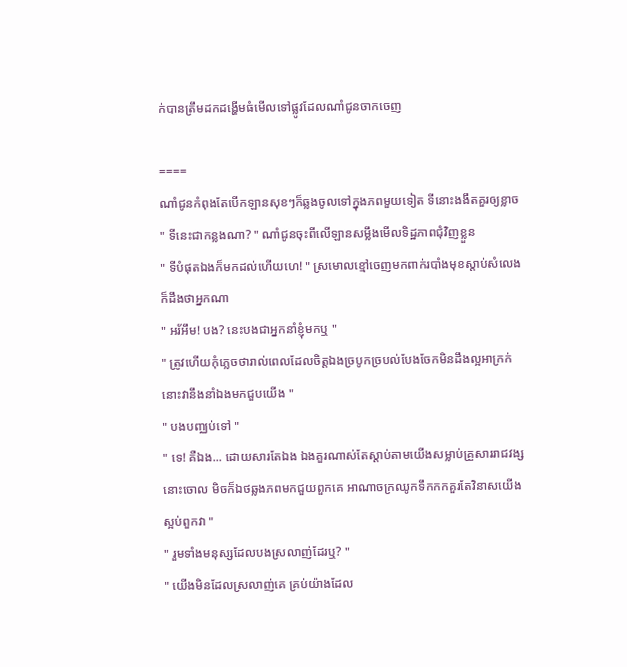ក់បានត្រឹមដកដង្ហើមធំមើលទៅផ្លូវដែលណាំជូនចាកចេញ

====
ណាំជូនកំពុងតែបើកឡានសុខៗក៏ឆ្លងចូលទៅក្នុងភពមួយទៀត ទីនោះងងឹតគួរឲ្យខ្លាច
" ទីនេះជាកន្លងណា? " ណាំជូនចុះពីលើឡានសម្លឹងមើលទិដ្ឋភាពជុំវិញខ្លួន
" ទីបំផុតឯងក៏មកដល់ហើយហេ! " ស្រមោលខ្មៅចេញមកពាក់របាំងមុខស្ដាប់សំលេងក៏ដឹងថាអ្នកណា
" អរ័អឹម! បង? នេះបងជាអ្នកនាំខ្ញុំមកឬ "
" ត្រូវហើយកុំភ្លេចថារាល់ពេលដែលចិត្តឯងច្របូកច្របល់បែងចែកមិនដឹងល្អអាក្រក់នោះវានឹងនាំឯងមកជួបយើង "
" បងបញ្ឈប់ទៅ "
" ទេ! គឺឯង... ដោយសារតែឯង ឯងគួរណាស់តែស្ដាប់តាមយើងសម្លាប់គ្រួសាររាជវង្សនោះចោល មិចក៏ឯថឆ្លងភពមកជួយពួកគេ អាណាចក្រឈូកទឹកកកគួរតែវិនាសយើងស្អប់ពួកវា "
" រួមទាំងមនុស្សដែលបងស្រលាញ់ដែរឬ? "
" យើងមិនដែលស្រលាញ់គេ គ្រប់យ៉ាងដែល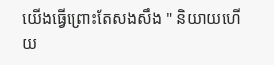យើងធ្វើព្រោះតែសងសឹង " និយាយហើយ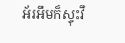អ័រអឹមក៏ស្ទុះវឹ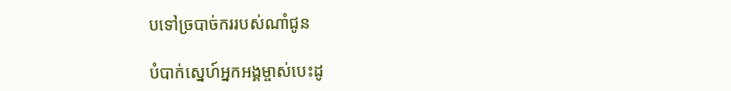បទៅច្របាច់កររបស់ណាំជូន

បំបាក់ស្នេហ៍អ្នកអង្គម្ចាស់បេះដូ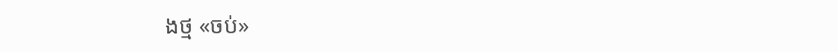ងថ្ម «ចប់»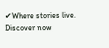✔Where stories live. Discover now